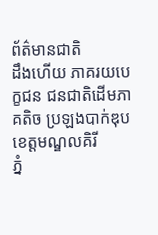ព័ត៌មានជាតិ
ដឹងហើយ ភាគរយបេក្ខជន ជនជាតិដើមភាគតិច ប្រឡងបាក់ឌុប ខេត្តមណ្ឌលគិរី
ភ្នំ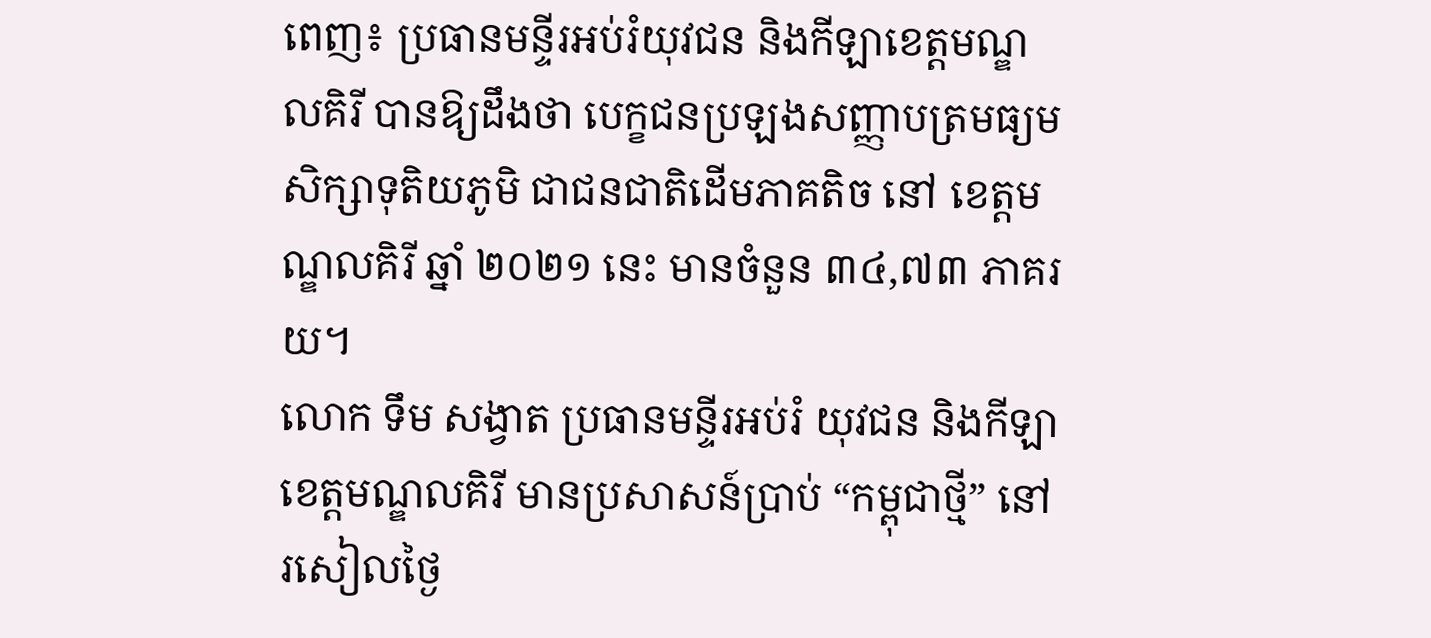ពេញ៖ ប្រធានមន្ទីរអប់រំយុវជន និងកីឡាខេត្តមណ្ឌលគិរី បានឱ្យដឹងថា បេក្ខជនប្រឡងសញ្ញាបត្រមធ្យមសិក្សាទុតិយភូមិ ជាជនជាតិដើមភាគតិច នៅ ខេត្តមណ្ឌលគិរី ឆ្នាំ ២០២១ នេះ មានចំនួន ៣៤,៧៣ ភាគរយ។
លោក ទឹម សង្វាត ប្រធានមន្ទីរអប់រំ យុវជន និងកីឡា ខេត្តមណ្ឌលគិរី មានប្រសាសន៍ប្រាប់ “កម្ពុជាថ្មី” នៅ រសៀលថ្ងៃ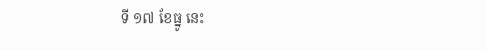ទី ១៧ ខែធ្នូ នេះ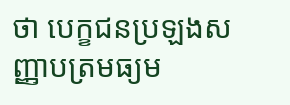ថា បេក្ខជនប្រឡងសញ្ញាបត្រមធ្យម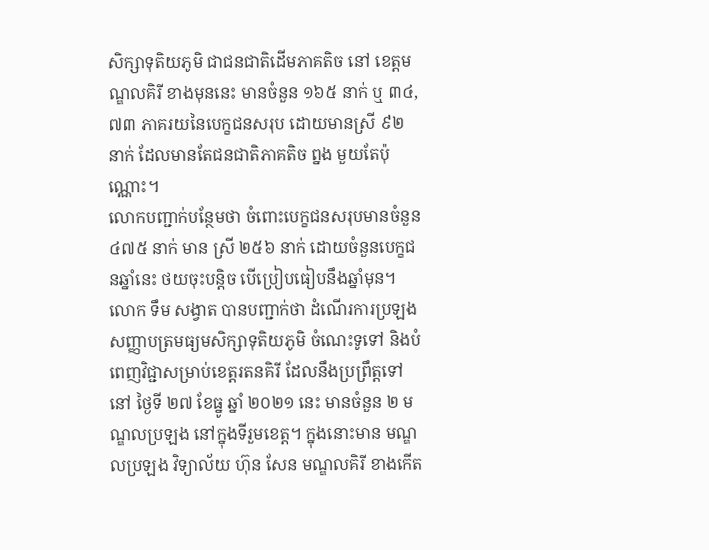សិក្សាទុតិយភូមិ ជាជនជាតិដើមភាគតិច នៅ ខេត្តមណ្ឌលគិរី ខាងមុននេះ មានចំនួន ១៦៥ នាក់ ឬ ៣៤,៧៣ ភាគរយនៃបេក្ខជនសរុប ដោយមានស្រី ៩២ នាក់ ដែលមានតែជនជាតិភាគតិច ព្នង មួយតែប៉ុណ្ណោះ។
លោកបញ្ជាក់បន្ថែមថា ចំពោះបេក្ខជនសរុបមានចំនួន ៤៧៥ នាក់ មាន ស្រី ២៥៦ នាក់ ដោយចំនួនបេក្ខជនឆ្នាំនេះ ថយចុះបន្តិច បើប្រៀបធៀបនឹងឆ្នាំមុន។
លោក ទឹម សង្វាត បានបញ្ជាក់ថា ដំណើរការប្រឡងសញ្ញាបត្រមធ្យមសិក្សាទុតិយភូមិ ចំណេះទូទៅ និងបំពេញវិជ្ជាសម្រាប់ខេត្តរតនគិរី ដែលនឹងប្រព្រឹត្តទៅ នៅ ថ្ងៃទី ២៧ ខែធ្នូ ឆ្នាំ ២០២១ នេះ មានចំនួន ២ មណ្ឌលប្រឡង នៅក្នុងទីរួមខេត្ត។ ក្នុងនោះមាន មណ្ឌលប្រឡង វិទ្យាល័យ ហ៊ុន សែន មណ្ឌលគិរី ខាងកើត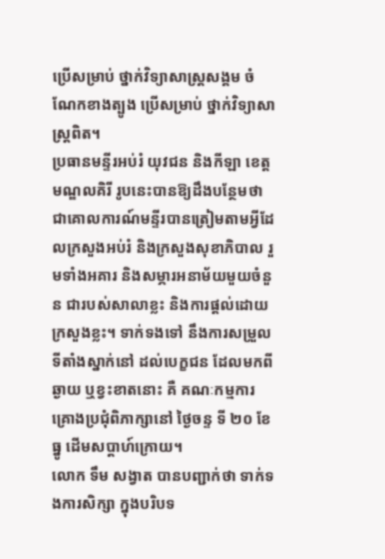ប្រើសម្រាប់ ថ្នាក់វិទ្យាសាស្រ្ដសង្គម ចំណែកខាងត្បូង ប្រើសម្រាប់ ថ្នាក់វិទ្យាសាស្ត្រពិត។
ប្រធានមន្ទីរអប់រំ យុវជន និងកីឡា ខេត្តមណ្ឌលគិរី រូបនេះបានឱ្យដឹងបន្ថែមថា ជាគោលការណ៍មន្ទីរបានត្រៀមតាមអ្វីដែលក្រសួងអប់រំ និងក្រសួងសុខាភិបាល រួមទាំងអគារ និងសម្ភារអនាម័យមួយចំនួន ជារបស់សាលាខ្លះ និងការផ្ដល់ដោយក្រសួងខ្លះ។ ទាក់ទងទៅ នឹងការសម្រួលទីតាំងស្នាក់នៅ ដល់បេក្ខជន ដែលមកពីឆ្ងាយ ឬខ្វះខាតនោះ គឺ គណៈកម្មការ គ្រោងប្រជុំពិភាក្សានៅ ថ្ងៃចន្ទ ទី ២០ ខែធ្នូ ដើមសប្ដាហ៍ក្រោយ។
លោក ទឹម សង្វាត បានបញ្ជាក់ថា ទាក់ទងការសិក្សា ក្នុងបរិបទ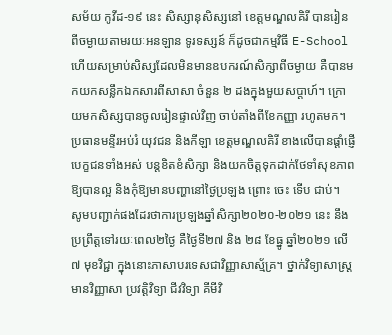សម័យ កូវីដ-១៩ នេះ សិស្សានុសិស្សនៅ ខេត្តមណ្ឌលគិរី បានរៀនពីចម្ងាយតាមរយៈអនឡាន ទូរទស្សន៍ ក៏ដូចជាកម្មវិធី E-School ហើយសម្រាប់សិស្សដែលមិនមានឧបករណ៍សិក្សាពីចម្ងាយ គឺបានមកយកសន្លឹកឯកសារពីសាសា ចំនួន ២ ដងក្នុងមួយសប្ដាហ៍។ ក្រោយមកសិស្សបានចូលរៀនផ្ទាល់វិញ ចាប់តាំងពីខែកញ្ញា រហូតមក។
ប្រធានមន្ទីរអប់រំ យុវជន និងកីឡា ខេត្តមណ្ឌលគិរី ខាងលើបានផ្ដាំផ្ញើ បេក្ខជនទាំងអស់ បន្តខិតខំសិក្សា និងយកចិត្តទុកដាក់ថែទាំសុខភាពឱ្យបានល្អ និងកុំឱ្យមានបញ្ហានៅថ្ងៃប្រឡង ព្រោះ ចេះ ទើប ជាប់។
សូមបញ្ជាក់ផងដែរថាការប្រឡងឆ្នាំសិក្សា២០២០-២០២១ នេះ នឹងប្រព្រឹត្តទៅរយៈពេល២ថ្ងៃ គឺថ្ងៃទី២៧ និង ២៨ ខែធ្នូ ឆ្នាំ២០២១ លើ ៧ មុខវិជ្ជា ក្នុងនោះភាសាបរទេសជាវិញ្ញាសាស្ម័គ្រ។ ថ្នាក់វិទ្យាសាស្រ្ដ មានវិញ្ញាសា ប្រវត្តិវិទ្យា ជីវវិទ្យា គីមីវិ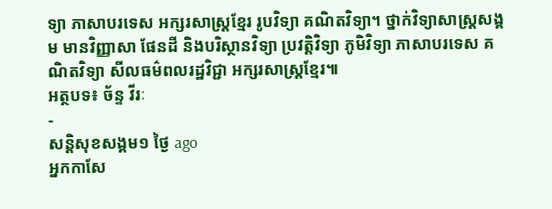ទ្យា ភាសាបរទេស អក្សរសាស្រ្ដខ្មែរ រូបវិទ្យា គណិតវិទ្យា។ ថ្នាក់វិទ្យាសាស្រ្ដសង្គម មានវិញ្ញាសា ផែនដី និងបរិស្ថានវិទ្យា ប្រវត្តិវិទ្យា ភូមិវិទ្យា ភាសាបរទេស គណិតវិទ្យា សីលធម៌ពលរដ្ឋវិជ្ជា អក្សរសាស្រ្ដខ្មែរ៕
អត្ថបទ៖ ច័ន្ទ វីរៈ
-
សន្តិសុខសង្គម១ ថ្ងៃ ago
អ្នកកាសែ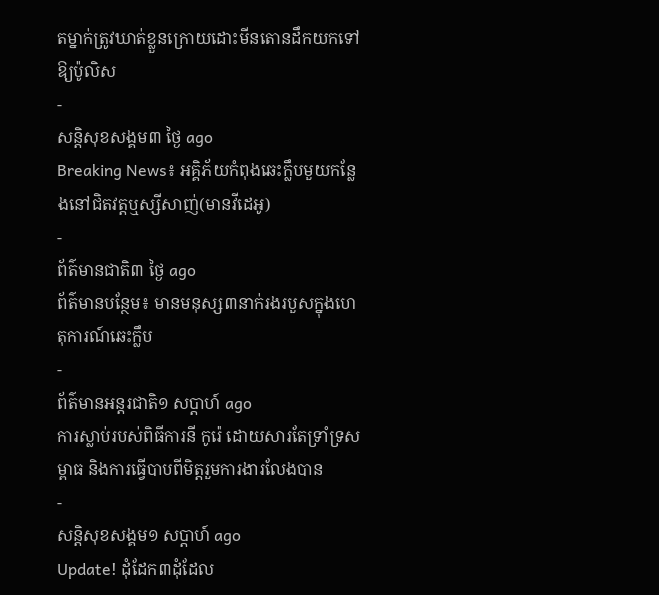តម្នាក់ត្រូវឃាត់ខ្លួនក្រោយដោះមីនតោនដឹកយកទៅឱ្យប៉ូលិស
-
សន្តិសុខសង្គម៣ ថ្ងៃ ago
Breaking News៖ អគ្គិភ័យកំពុងឆេះក្លឹបមួយកន្លែងនៅជិតវត្តឬស្សីសាញ់(មានវីដេអូ)
-
ព័ត៌មានជាតិ៣ ថ្ងៃ ago
ព័ត៌មានបន្ថែម៖ មានមនុស្ស៣នាក់រងរបួសក្នុងហេតុការណ៍ឆេះក្លឹប
-
ព័ត៌មានអន្ដរជាតិ១ សប្តាហ៍ ago
ការស្លាប់របស់ពិធីការនី កូរ៉េ ដោយសារតែទ្រាំទ្រសម្ពាធ និងការធ្វើបាបពីមិត្តរួមការងារលែងបាន
-
សន្តិសុខសង្គម១ សប្តាហ៍ ago
Update! ដុំដែក៣ដុំដែល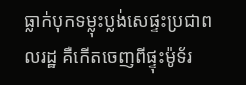ធ្លាក់បុកទម្លុះប្លង់សេផ្ទះប្រជាពលរដ្ឋ គឺកើតចេញពីផ្ទុះម៉ូទ័រ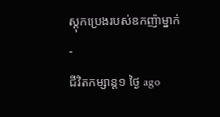ស្តុកប្រេងរបស់ឧកញ៉ាម្នាក់
-
ជីវិតកម្សាន្ដ១ ថ្ងៃ ago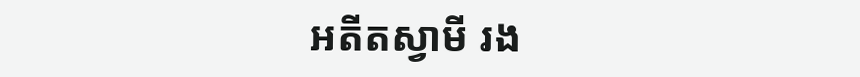អតីតស្វាមី រង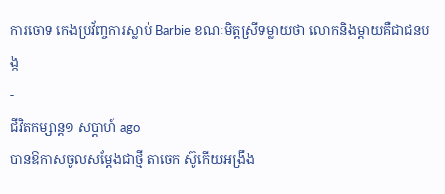ការចោទ កេងប្រវ័ញ្ចការស្លាប់ Barbie ខណៈមិត្តស្រីទម្លាយថា លោកនិងម្ដាយគឺជាជនបង្ក
-
ជីវិតកម្សាន្ដ១ សប្តាហ៍ ago
បានឱកាសចូលសម្តែងជាថ្មី តាចេក ស៊ូកើយអង្រឹង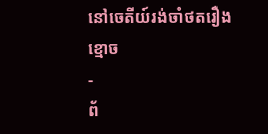នៅចេតីយ៍រង់ចាំថតរឿងខ្មោច
-
ព័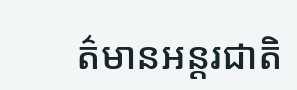ត៌មានអន្ដរជាតិ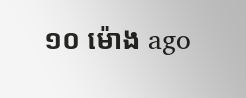១០ ម៉ោង ago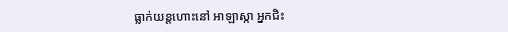ធ្លាក់យន្តហោះនៅ អាឡាស្កា អ្នកជិះ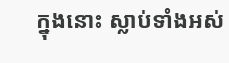ក្នុងនោះ ស្លាប់ទាំងអស់